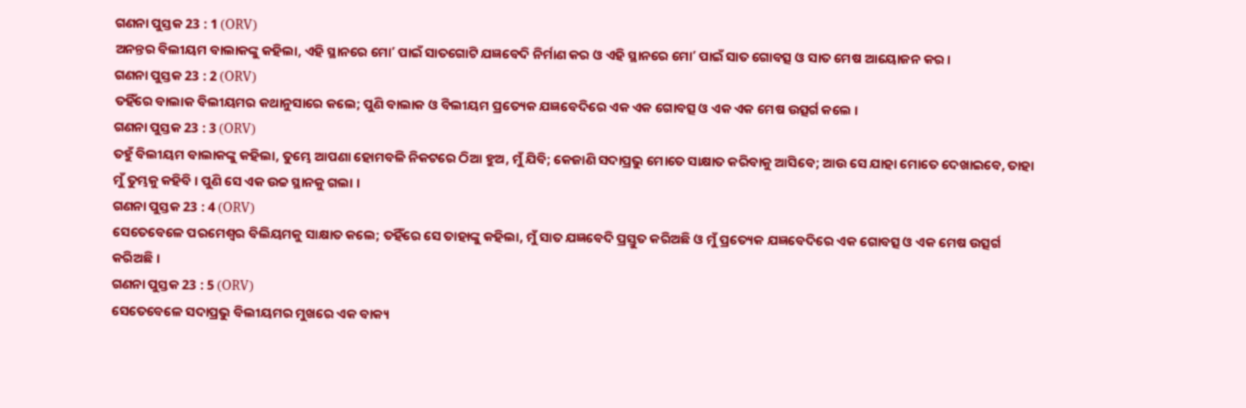ଗଣନା ପୁସ୍ତକ 23 : 1 (ORV)
ଅନନ୍ତର ବିଲୀୟମ ବାଲାକଙ୍କୁ କହିଲା, ଏହି ସ୍ଥାନରେ ମୋʼ ପାଇଁ ସାତଗୋଟି ଯଜ୍ଞବେଦି ନିର୍ମାଣ କର ଓ ଏହି ସ୍ଥାନରେ ମୋʼ ପାଇଁ ସାତ ଗୋବତ୍ସ ଓ ସାତ ମେଷ ଆୟୋଜନ କର ।
ଗଣନା ପୁସ୍ତକ 23 : 2 (ORV)
ତହିଁରେ ବାଲାକ ବିଲୀୟମର କଥାନୁସାରେ କଲେ; ପୁଣି ବାଲାକ ଓ ବିଲୀୟମ ପ୍ରତ୍ୟେକ ଯଜ୍ଞବେଦିରେ ଏକ ଏକ ଗୋବତ୍ସ ଓ ଏକ ଏକ ମେଷ ଉତ୍ସର୍ଗ କଲେ ।
ଗଣନା ପୁସ୍ତକ 23 : 3 (ORV)
ତହୁଁ ବିଲୀୟମ ବାଲାକଙ୍କୁ କହିଲା, ତୁମ୍ଭେ ଆପଣା ହୋମବଳି ନିକଟରେ ଠିଆ ହୁଅ, ମୁଁ ଯିବି; କେଜାଣି ସଦାପ୍ରଭୁ ମୋତେ ସାକ୍ଷାତ କରିବାକୁ ଆସିବେ; ଆଉ ସେ ଯାହା ମୋତେ ଦେଖାଇବେ, ତାହା ମୁଁ ତୁମ୍ଭକୁ କହିବି। ପୁଣି ସେ ଏକ ଉଚ୍ଚ ସ୍ଥାନକୁ ଗଲା ।
ଗଣନା ପୁସ୍ତକ 23 : 4 (ORV)
ସେତେବେଳେ ପରମେଶ୍ଵର ବିଲିୟମକୁ ସାକ୍ଷାତ କଲେ; ତହିଁରେ ସେ ତାହାଙ୍କୁ କହିଲା, ମୁଁ ସାତ ଯଜ୍ଞବେଦି ପ୍ରସ୍ତୁତ କରିଅଛି ଓ ମୁଁ ପ୍ରତ୍ୟେକ ଯଜ୍ଞବେଦିରେ ଏକ ଗୋବତ୍ସ ଓ ଏକ ମେଷ ଉତ୍ସର୍ଗ କରିଅଛି ।
ଗଣନା ପୁସ୍ତକ 23 : 5 (ORV)
ସେତେବେଳେ ସଦାପ୍ରଭୁ ବିଲୀୟମର ମୁଖରେ ଏକ ବାକ୍ୟ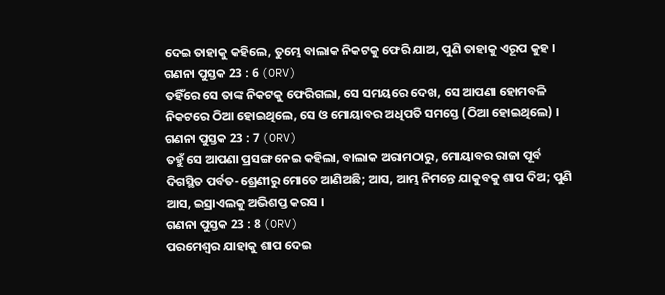ଦେଇ ତାହାକୁ କହିଲେ, ତୁମ୍ଭେ ବାଲାକ ନିକଟକୁ ଫେରି ଯାଅ, ପୁଣି ତାହାକୁ ଏରୂପ କୁହ ।
ଗଣନା ପୁସ୍ତକ 23 : 6 (ORV)
ତହିଁରେ ସେ ତାଙ୍କ ନିକଟକୁ ଫେରିଗଲା, ସେ ସମୟରେ ଦେଖ, ସେ ଆପଣା ହୋମବଳି ନିକଟରେ ଠିଆ ହୋଇଥିଲେ, ସେ ଓ ମୋୟାବର ଅଧିପତି ସମସ୍ତେ (ଠିଆ ହୋଇଥିଲେ) ।
ଗଣନା ପୁସ୍ତକ 23 : 7 (ORV)
ତହୁଁ ସେ ଆପଣା ପ୍ରସଙ୍ଗ ନେଇ କହିଲା, ବାଲାକ ଅରାମଠାରୁ, ମୋୟାବର ରାଜା ପୂର୍ବ ଦିଗସ୍ଥିତ ପର୍ବତ-ଶ୍ରେଣୀରୁ ମୋତେ ଆଣିଅଛି; ଆସ, ଆମ୍ଭ ନିମନ୍ତେ ଯାକୁବକୁ ଶାପ ଦିଅ; ପୁଣି ଆସ, ଇସ୍ରାଏଲକୁ ଅଭିଶପ୍ତ କରସ ।
ଗଣନା ପୁସ୍ତକ 23 : 8 (ORV)
ପରମେଶ୍ଵର ଯାହାକୁ ଶାପ ଦେଇ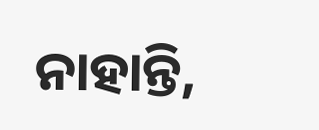ନାହାନ୍ତି,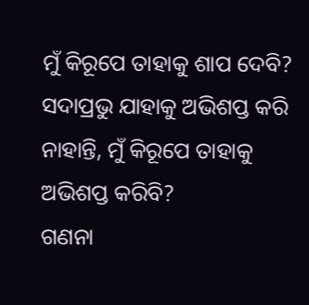ମୁଁ କିରୂପେ ତାହାକୁ ଶାପ ଦେବି? ସଦାପ୍ରଭୁ ଯାହାକୁ ଅଭିଶପ୍ତ କରି ନାହାନ୍ତି, ମୁଁ କିରୂପେ ତାହାକୁ ଅଭିଶପ୍ତ କରିବି?
ଗଣନା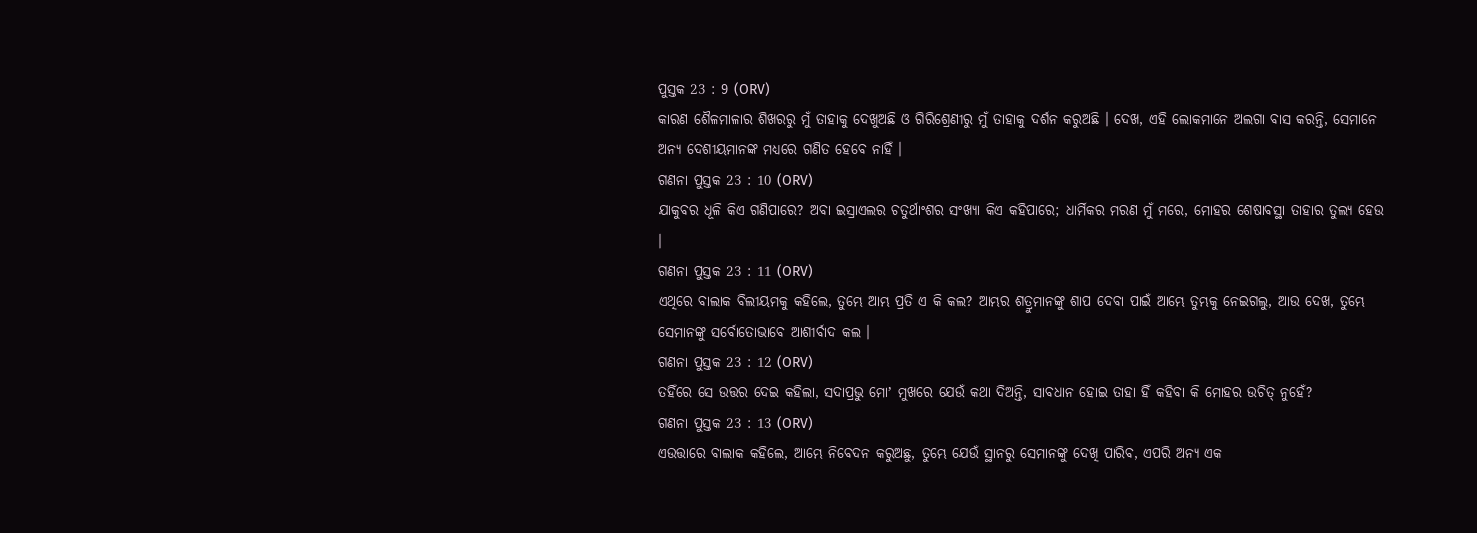ପୁସ୍ତକ 23 : 9 (ORV)
କାରଣ ଶୈଳମାଳାର ଶିଖରରୁ ମୁଁ ତାହାକୁ ଦେଖୁଅଛି ଓ ଗିରିଶ୍ରେଣୀରୁ ମୁଁ ତାହାକୁ ଦର୍ଶନ କରୁଅଛି । ଦେଖ, ଏହି ଲୋକମାନେ ଅଲଗା ବାସ କରନ୍ତି, ସେମାନେ ଅନ୍ୟ ଦେଶୀୟମାନଙ୍କ ମଧ୍ୟରେ ଗଣିତ ହେବେ ନାହିଁ ।
ଗଣନା ପୁସ୍ତକ 23 : 10 (ORV)
ଯାକୁବର ଧୂଳି କିଏ ଗଣିପାରେ? ଅବା ଇସ୍ରାଏଲର ଚତୁର୍ଥାଂଶର ସଂଖ୍ୟା କିଏ କହିପାରେ; ଧାର୍ମିକର ମରଣ ମୁଁ ମରେ, ମୋହର ଶେଷାବସ୍ଥା ତାହାର ତୁଲ୍ୟ ହେଉ ।
ଗଣନା ପୁସ୍ତକ 23 : 11 (ORV)
ଏଥିରେ ବାଲାକ ବିଲୀୟମକୁ କହିଲେ, ତୁମ୍ଭେ ଆମ୍ଭ ପ୍ରତି ଏ କି କଲ? ଆମ୍ଭର ଶତ୍ରୁମାନଙ୍କୁ ଶାପ ଦେବା ପାଇଁ ଆମ୍ଭେ ତୁମ୍ଭକୁ ନେଇଗଲୁ, ଆଉ ଦେଖ, ତୁମ୍ଭେ ସେମାନଙ୍କୁ ସର୍ବୋତୋଭାବେ ଆଶୀର୍ବାଦ କଲ ।
ଗଣନା ପୁସ୍ତକ 23 : 12 (ORV)
ତହିଁରେ ସେ ଉତ୍ତର ଦେଇ କହିଲା, ସଦାପ୍ରଭୁ ମୋʼ ମୁଖରେ ଯେଉଁ କଥା ଦିଅନ୍ତି, ସାବଧାନ ହୋଇ ତାହା ହିଁ କହିବା କି ମୋହର ଉଚିତ୍ ନୁହେଁ?
ଗଣନା ପୁସ୍ତକ 23 : 13 (ORV)
ଏଉତ୍ତାରେ ବାଲାକ କହିଲେ, ଆମ୍ଭେ ନିବେଦନ କରୁଅଛୁ, ତୁମ୍ଭେ ଯେଉଁ ସ୍ଥାନରୁ ସେମାନଙ୍କୁ ଦେଖି ପାରିବ, ଏପରି ଅନ୍ୟ ଏକ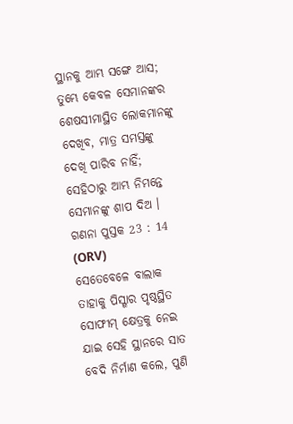ସ୍ଥାନକୁ ଆମ୍ଭ ସଙ୍ଗେ ଆସ; ତୁମ୍ଭେ କେବଳ ସେମାନଙ୍କର ଶେଷସୀମାସ୍ଥିତ ଲୋକମାନଙ୍କୁ ଦେଖିବ, ମାତ୍ର ସମସ୍ତଙ୍କୁ ଦେଖି ପାରିବ ନାହିଁ; ସେହିଠାରୁ ଆମ୍ଭ ନିମନ୍ତେ ସେମାନଙ୍କୁ ଶାପ ଦିଅ ।
ଗଣନା ପୁସ୍ତକ 23 : 14 (ORV)
ସେତେବେଳେ ବାଲାକ ତାହାକୁ ପିସ୍ଗାର ପୃଷ୍ଠସ୍ଥିତ ସୋଫୀମ୍ କ୍ଷେତ୍ରକୁ ନେଇ ଯାଇ ସେହି ସ୍ଥାନରେ ସାତ ବେଦି ନିର୍ମାଣ କଲେ, ପୁଣି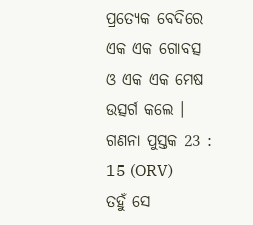ପ୍ରତ୍ୟେକ ବେଦିରେ ଏକ ଏକ ଗୋବତ୍ସ ଓ ଏକ ଏକ ମେଷ ଉତ୍ସର୍ଗ କଲେ ।
ଗଣନା ପୁସ୍ତକ 23 : 15 (ORV)
ତହୁଁ ସେ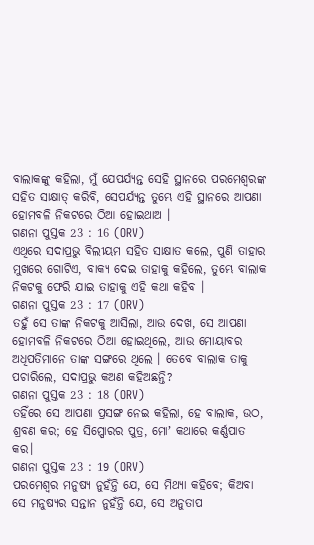ବାଲାକଙ୍କୁ କହିଲା, ମୁଁ ଯେପର୍ଯ୍ୟନ୍ତ ସେହି ସ୍ଥାନରେ ପରମେଶ୍ଵରଙ୍କ ସହିତ ସାକ୍ଷାତ୍ କରିବି, ସେପର୍ଯ୍ୟନ୍ତ ତୁମ୍ଭେ ଏହି ସ୍ଥାନରେ ଆପଣା ହୋମବଳି ନିକଟରେ ଠିଆ ହୋଇଥାଅ ।
ଗଣନା ପୁସ୍ତକ 23 : 16 (ORV)
ଏଥିରେ ସଦାପ୍ରଭୁ ବିଲୀୟମ ସହିତ ସାକ୍ଷାତ କଲେ, ପୁଣି ତାହାର ମୁଖରେ ଗୋଟିଏ, ବାକ୍ୟ ଦେଇ ତାହାକୁ କହିଲେ, ତୁମ୍ଭେ ବାଲାକ ନିକଟକୁ ଫେରି ଯାଇ ତାହାକୁ ଏହି କଥା କହିବ ।
ଗଣନା ପୁସ୍ତକ 23 : 17 (ORV)
ତହୁଁ ସେ ତାଙ୍କ ନିକଟକୁ ଆସିଲା, ଆଉ ଦେଖ, ସେ ଆପଣା ହୋମବଳି ନିକଟରେ ଠିଆ ହୋଇଥିଲେ, ଆଉ ମୋୟାବର ଅଧିପତିମାନେ ତାଙ୍କ ସଙ୍ଗରେ ଥିଲେ । ତେବେ ବାଲାକ ତାକୁ ପଚାରିଲେ, ସଦାପ୍ରଭୁ କଅଣ କହିଅଛନ୍ତି?
ଗଣନା ପୁସ୍ତକ 23 : 18 (ORV)
ତହିଁରେ ସେ ଆପଣା ପ୍ରସଙ୍ଗ ନେଇ କହିଲା, ହେ ବାଲାକ, ଉଠ, ଶ୍ରବଣ କର; ହେ ସିପ୍ପୋରର ପୁତ୍ର, ମୋʼ କଥାରେ କର୍ଣ୍ଣପାତ କର।
ଗଣନା ପୁସ୍ତକ 23 : 19 (ORV)
ପରମେଶ୍ଵର ମନୁଷ୍ୟ ନୁହଁନ୍ତି ଯେ, ସେ ମିଥ୍ୟା କହିବେ; କିଅବା ସେ ମନୁଷ୍ୟର ସନ୍ତାନ ନୁହଁନ୍ତି ଯେ, ସେ ଅନୁତାପ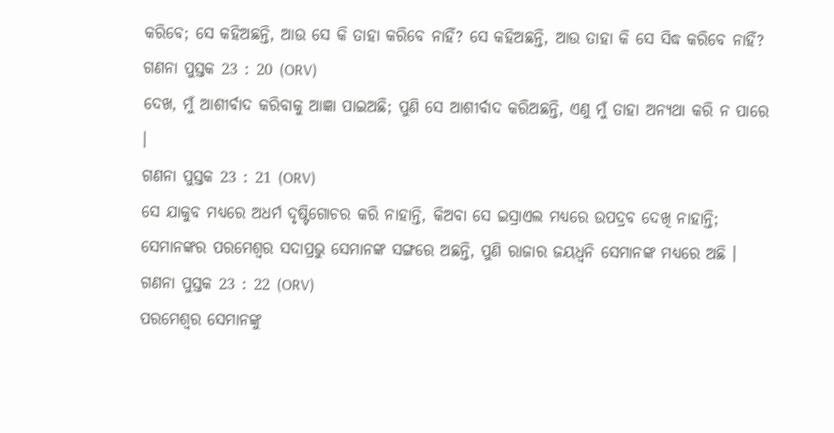କରିବେ; ସେ କହିଅଛନ୍ତି, ଆଉ ସେ କି ତାହା କରିବେ ନାହିଁ? ସେ କହିଅଛନ୍ତି, ଆଉ ତାହା କି ସେ ସିଦ୍ଧ କରିବେ ନାହିଁ?
ଗଣନା ପୁସ୍ତକ 23 : 20 (ORV)
ଦେଖ, ମୁଁ ଆଶୀର୍ବାଦ କରିବାକୁ ଆଜ୍ଞା ପାଇଅଛି; ପୁଣି ସେ ଆଶୀର୍ବାଦ କରିଅଛନ୍ତି, ଏଣୁ ମୁଁ ତାହା ଅନ୍ୟଥା କରି ନ ପାରେ ।
ଗଣନା ପୁସ୍ତକ 23 : 21 (ORV)
ସେ ଯାକୁବ ମଧ୍ୟରେ ଅଧର୍ମ ଦୃଷ୍ଟିଗୋଚର କରି ନାହାନ୍ତି, କିଅବା ସେ ଇସ୍ରାଏଲ ମଧ୍ୟରେ ଉପଦ୍ରବ ଦେଖି ନାହାନ୍ତି; ସେମାନଙ୍କର ପରମେଶ୍ଵର ସଦାପ୍ରଭୁ ସେମାନଙ୍କ ସଙ୍ଗରେ ଅଛନ୍ତି, ପୁଣି ରାଜାର ଜୟଧ୍ଵନି ସେମାନଙ୍କ ମଧ୍ୟରେ ଅଛି ।
ଗଣନା ପୁସ୍ତକ 23 : 22 (ORV)
ପରମେଶ୍ଵର ସେମାନଙ୍କୁ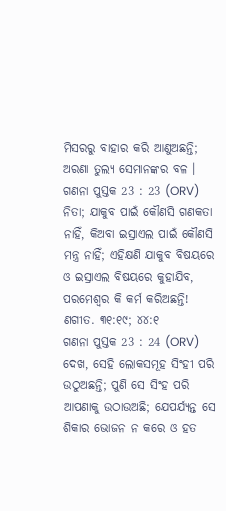ମିସରରୁ ବାହାର କରି ଆଣୁଅଛନ୍ତି; ଅରଣା ତୁଲ୍ୟ ସେମାନଙ୍କର ବଳ ।
ଗଣନା ପୁସ୍ତକ 23 : 23 (ORV)
ନିତା; ଯାକୁବ ପାଇଁ କୌଣସି ଗଣକତା ନାହିଁ, କିଅବା ଇସ୍ରାଏଲ ପାଇଁ କୌଣସି ମନ୍ତ୍ର ନାହିଁ; ଏହିକ୍ଷଣି ଯାକୁବ ବିଷୟରେ ଓ ଇସ୍ରାଏଲ ବିଷୟରେ କୁହାଯିବ, ପରମେଶ୍ଵର କି କର୍ମ କରିଅଛନ୍ତି! ଣଗୀତ. ୩୧:୧୯; ୪୪:୧
ଗଣନା ପୁସ୍ତକ 23 : 24 (ORV)
ଦେଖ, ସେହି ଲୋକସମୂହ ସିଂହୀ ପରି ଉଠୁଅଛନ୍ତି; ପୁଣି ସେ ସିଂହ ପରି ଆପଣାକୁ ଉଠାଉଅଛି; ଯେପର୍ଯ୍ୟନ୍ତ ସେ ଶିକାର ଭୋଜନ ନ କରେ ଓ ହତ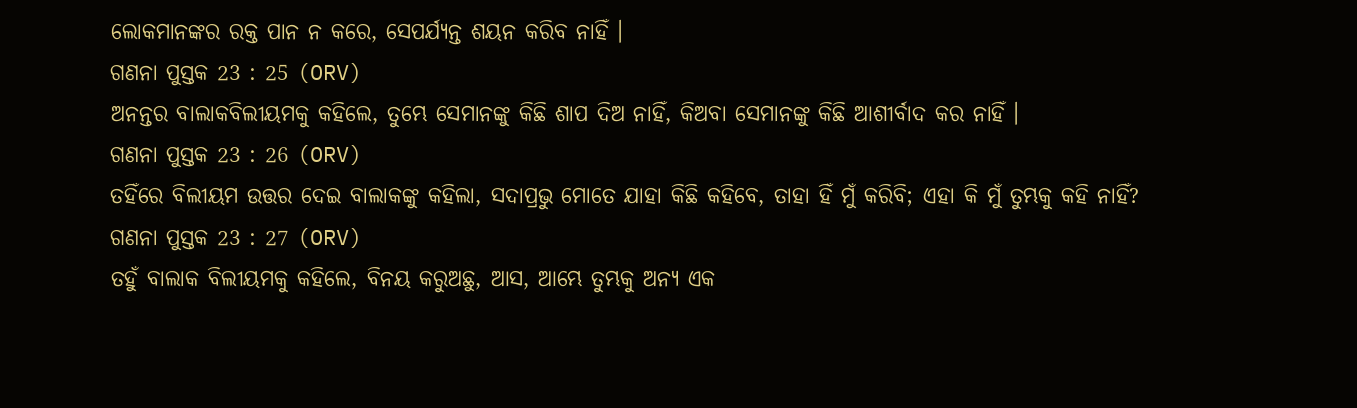ଲୋକମାନଙ୍କର ରକ୍ତ ପାନ ନ କରେ, ସେପର୍ଯ୍ୟନ୍ତ ଶୟନ କରିବ ନାହିଁ ।
ଗଣନା ପୁସ୍ତକ 23 : 25 (ORV)
ଅନନ୍ତର ବାଲାକବିଲୀୟମକୁ କହିଲେ, ତୁମ୍ଭେ ସେମାନଙ୍କୁ କିଛି ଶାପ ଦିଅ ନାହିଁ, କିଅବା ସେମାନଙ୍କୁ କିଛି ଆଶୀର୍ବାଦ କର ନାହିଁ ।
ଗଣନା ପୁସ୍ତକ 23 : 26 (ORV)
ତହିଁରେ ବିଲୀୟମ ଉତ୍ତର ଦେଇ ବାଲାକଙ୍କୁ କହିଲା, ସଦାପ୍ରଭୁ ମୋତେ ଯାହା କିଛି କହିବେ, ତାହା ହିଁ ମୁଁ କରିବି; ଏହା କି ମୁଁ ତୁମ୍ଭକୁ କହି ନାହିଁ?
ଗଣନା ପୁସ୍ତକ 23 : 27 (ORV)
ତହୁଁ ବାଲାକ ବିଲୀୟମକୁ କହିଲେ, ବିନୟ କରୁଅଛୁ, ଆସ, ଆମ୍ଭେ ତୁମ୍ଭକୁ ଅନ୍ୟ ଏକ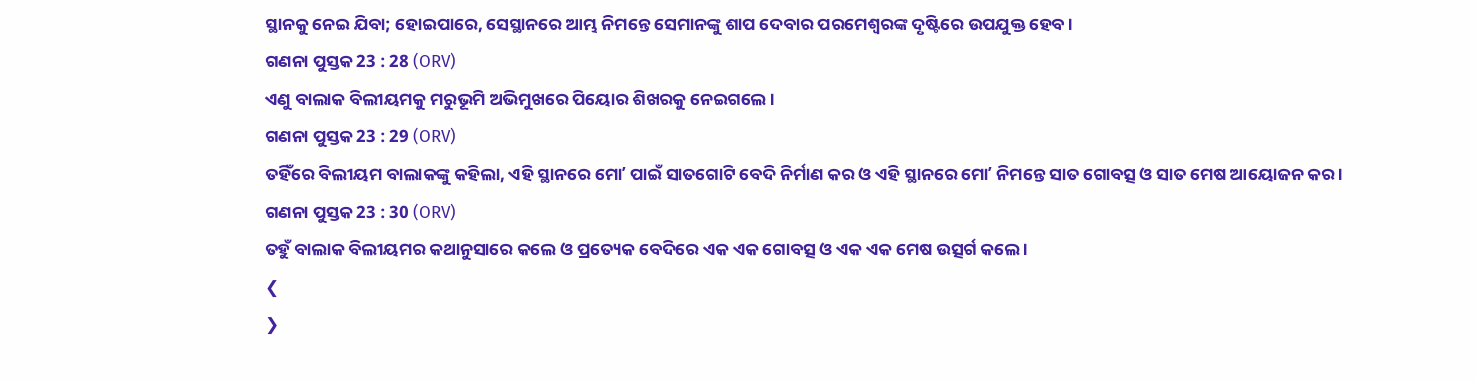ସ୍ଥାନକୁ ନେଇ ଯିବା; ହୋଇପାରେ, ସେସ୍ଥାନରେ ଆମ୍ଭ ନିମନ୍ତେ ସେମାନଙ୍କୁ ଶାପ ଦେବାର ପରମେଶ୍ଵରଙ୍କ ଦୃଷ୍ଟିରେ ଉପଯୁକ୍ତ ହେବ ।
ଗଣନା ପୁସ୍ତକ 23 : 28 (ORV)
ଏଣୁ ବାଲାକ ବିଲୀୟମକୁ ମରୁଭୂମି ଅଭିମୁଖରେ ପିୟୋର ଶିଖରକୁ ନେଇଗଲେ ।
ଗଣନା ପୁସ୍ତକ 23 : 29 (ORV)
ତହିଁରେ ବିଲୀୟମ ବାଲାକଙ୍କୁ କହିଲା, ଏହି ସ୍ଥାନରେ ମୋʼ ପାଇଁ ସାତଗୋଟି ବେଦି ନିର୍ମାଣ କର ଓ ଏହି ସ୍ଥାନରେ ମୋʼ ନିମନ୍ତେ ସାତ ଗୋବତ୍ସ ଓ ସାତ ମେଷ ଆୟୋଜନ କର ।
ଗଣନା ପୁସ୍ତକ 23 : 30 (ORV)
ତହୁଁ ବାଲାକ ବିଲୀୟମର କଥାନୁସାରେ କଲେ ଓ ପ୍ରତ୍ୟେକ ବେଦିରେ ଏକ ଏକ ଗୋବତ୍ସ ଓ ଏକ ଏକ ମେଷ ଉତ୍ସର୍ଗ କଲେ ।
❮
❯